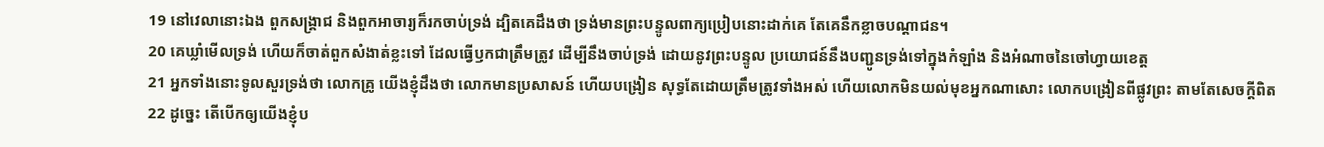19 នៅវេលានោះឯង ពួកសង្គ្រាជ និងពួកអាចារ្យក៏រកចាប់ទ្រង់ ដ្បិតគេដឹងថា ទ្រង់មានព្រះបន្ទូលពាក្យប្រៀបនោះដាក់គេ តែគេនឹកខ្លាចបណ្តាជន។
20 គេឃ្លាំមើលទ្រង់ ហើយក៏ចាត់ពួកសំងាត់ខ្លះទៅ ដែលធ្វើឫកជាត្រឹមត្រូវ ដើម្បីនឹងចាប់ទ្រង់ ដោយនូវព្រះបន្ទូល ប្រយោជន៍នឹងបញ្ជូនទ្រង់ទៅក្នុងកំឡាំង និងអំណាចនៃចៅហ្វាយខេត្ត
21 អ្នកទាំងនោះទូលសួរទ្រង់ថា លោកគ្រូ យើងខ្ញុំដឹងថា លោកមានប្រសាសន៍ ហើយបង្រៀន សុទ្ធតែដោយត្រឹមត្រូវទាំងអស់ ហើយលោកមិនយល់មុខអ្នកណាសោះ លោកបង្រៀនពីផ្លូវព្រះ តាមតែសេចក្ដីពិត
22 ដូច្នេះ តើបើកឲ្យយើងខ្ញុំប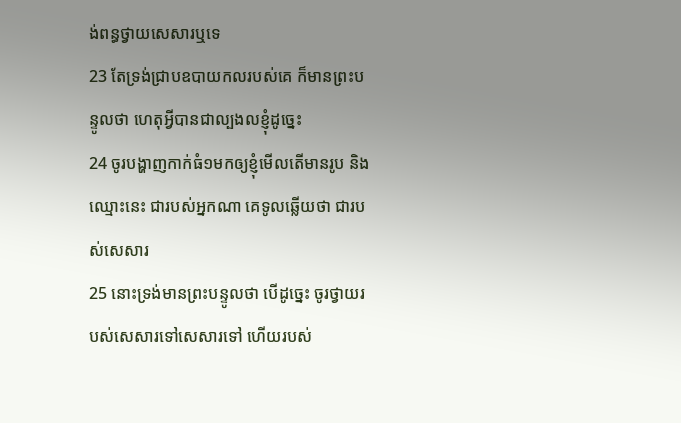ង់ពន្ធថ្វាយសេសារឬទេ
23 តែទ្រង់ជ្រាបឧបាយកលរបស់គេ ក៏មានព្រះបន្ទូលថា ហេតុអ្វីបានជាល្បងលខ្ញុំដូច្នេះ
24 ចូរបង្ហាញកាក់ធំ១មកឲ្យខ្ញុំមើលតើមានរូប និងឈ្មោះនេះ ជារបស់អ្នកណា គេទូលឆ្លើយថា ជារបស់សេសារ
25 នោះទ្រង់មានព្រះបន្ទូលថា បើដូច្នេះ ចូរថ្វាយរបស់សេសារទៅសេសារទៅ ហើយរបស់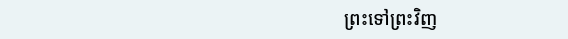ព្រះទៅព្រះវិញ